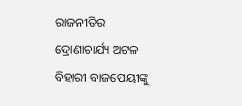ରାଜନୀତିର ଦ୍ରୋଣାଚାର୍ଯ୍ୟ ଅଟଳ ବିହାରୀ ବାଜପେୟୀଙ୍କୁ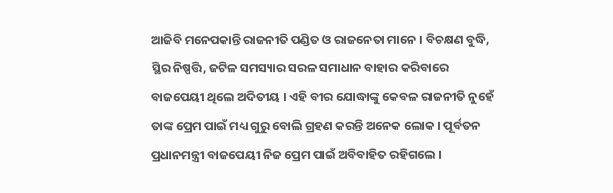ଆଜିବି ମନେପକାନ୍ତି ରାଜନୀତି ପଣ୍ଡିତ ଓ ରାଜନେତା ମାନେ । ବିଚକ୍ଷଣ ବୁଦ୍ଧି, ସ୍ଥିର ନିଷ୍ପତ୍ତି, ଜଟିଳ ସମସ୍ୟାର ସରଳ ସମାଧାନ ବାହାର କରିବାରେ ବାଜପେୟୀ ଥିଲେ ଅଦିତୀୟ । ଏହି ବୀର ଯୋଦ୍ଧାଙ୍କୁ କେବଳ ରାଜନୀତି ନୁହେଁ ତାଙ୍କ ପ୍ରେମ ପାଇଁ ମଧ୍ୟ ଗୁରୁ ବୋଲି ଗ୍ରହଣ କରନ୍ତି ଅନେକ ଲୋକ । ପୂର୍ବତନ ପ୍ରଧାନମନ୍ତ୍ରୀ ବାଜପେୟୀ ନିଜ ପ୍ରେମ ପାଇଁ ଅବିବାହିତ ରହିଗଲେ ।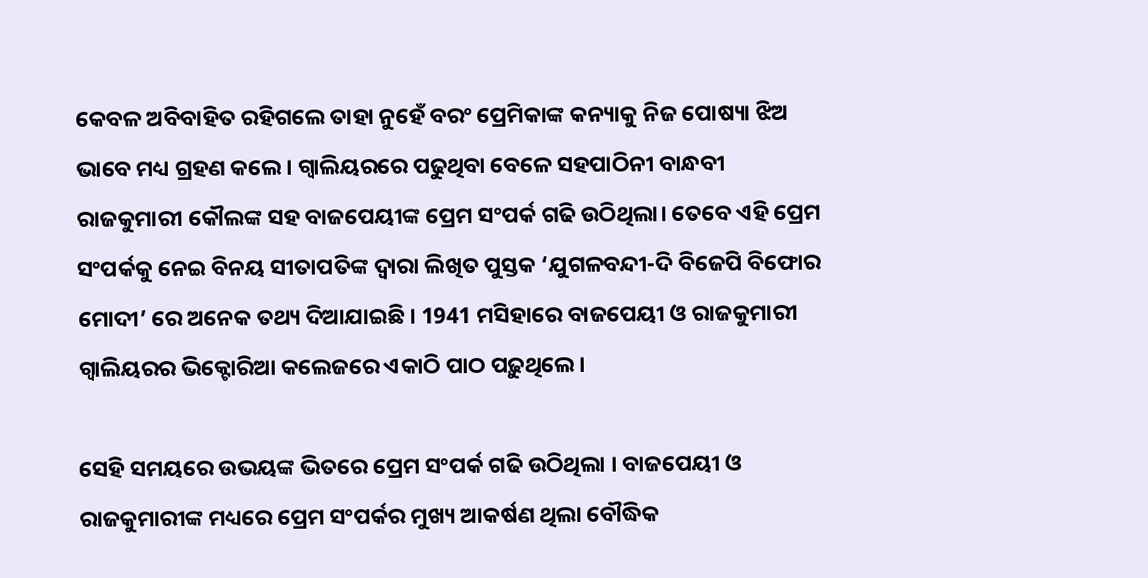କେବଳ ଅବିବାହିତ ରହିଗଲେ ତାହା ନୁହେଁ ବରଂ ପ୍ରେମିକାଙ୍କ କନ୍ୟାକୁ ନିଜ ପୋଷ୍ୟା ଝିଅ ଭାବେ ମଧ୍ୟ ଗ୍ରହଣ କଲେ । ଗ୍ବାଲିୟରରେ ପଢୁଥିବା ବେଳେ ସହପାଠିନୀ ବାନ୍ଧବୀ ରାଜକୁମାରୀ କୌଲଙ୍କ ସହ ବାଜପେୟୀଙ୍କ ପ୍ରେମ ସଂପର୍କ ଗଢି ଉଠିଥିଲା। ତେବେ ଏହି ପ୍ରେମ ସଂପର୍କକୁ ନେଇ ବିନୟ ସୀତାପତିଙ୍କ ଦ୍ବାରା ଲିଖିତ ପୁସ୍ତକ ‘ଯୁଗଳବନ୍ଦୀ-ଦି ବିଜେପି ବିଫୋର ମୋଦୀ’ ରେ ଅନେକ ତଥ୍ୟ ଦିଆଯାଇଛି । 1941 ମସିହାରେ ବାଜପେୟୀ ଓ ରାଜକୁମାରୀ ଗ୍ବାଲିୟରର ଭିକ୍ଟୋରିଆ କଲେଜରେ ଏକାଠି ପାଠ ପଢ଼ୁଥିଲେ।

ସେହି ସମୟରେ ଉଭୟଙ୍କ ଭିତରେ ପ୍ରେମ ସଂପର୍କ ଗଢି ଉଠିଥିଲା । ବାଜପେୟୀ ଓ ରାଜକୁମାରୀଙ୍କ ମଧ୍ୟରେ ପ୍ରେମ ସଂପର୍କର ମୁଖ୍ୟ ଆକର୍ଷଣ ଥିଲା ବୌଦ୍ଧିକ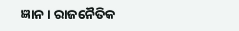ଜ୍ଞାନ। ରାଜନୈତିକ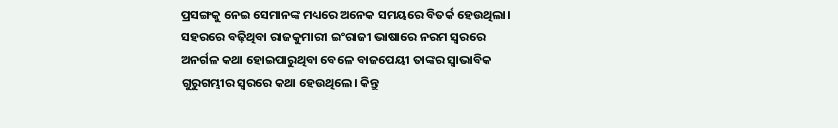ପ୍ରସଙ୍ଗକୁ ନେଇ ସେମାନଙ୍କ ମଧ୍ୟରେ ଅନେକ ସମୟରେ ବିତର୍କ ହେଉଥିଲା। ସହରରେ ବଢ଼ିଥିବା ରାଜକୁମାରୀ ଇଂରାଜୀ ଭାଷାରେ ନରମ ସ୍ବରରେ ଅନର୍ଗଳ କଥା ହୋଇପାରୁଥିବା ବେଳେ ବାଜପେୟୀ ତାଙ୍କର ସ୍ବାଭାବିକ ଗୁରୁଗମ୍ଭୀର ସ୍ବରରେ କଥା ହେଉଥିଲେ। କିନ୍ତୁ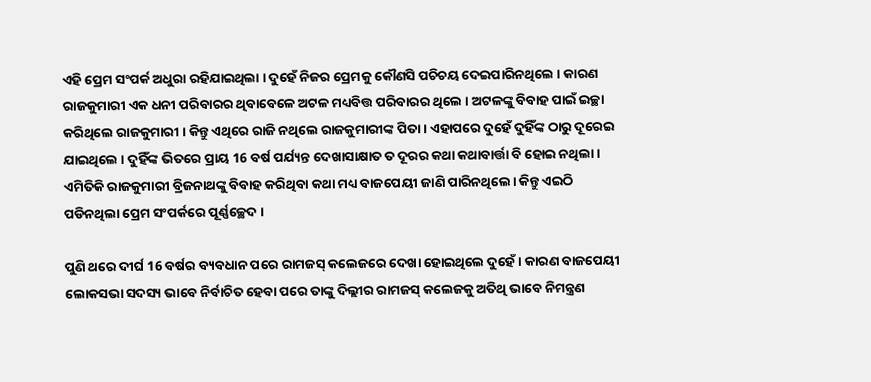ଏହି ପ୍ରେମ ସଂପର୍କ ଅଧୁରା ରହିଯାଇଥିଲା । ଦୁହେଁ ନିଜର ପ୍ରେମକୁ କୌଣସି ପଚିଚୟ ଦେଇପାରିନଥିଲେ । କାରଣ ରାଜକୁମାରୀ ଏକ ଧନୀ ପରିବାରର ଥିବାବେଳେ ଅଟଳ ମଧ୍ୟବିତ୍ତ ପରିବାରର ଥିଲେ । ଅଟଳଙ୍କୁ ବିବାହ ପାଇଁ ଇଚ୍ଛା କରିଥିଲେ ରାଜକୁମାରୀ । କିନ୍ତୁ ଏଥିରେ ରାଜି ନଥିଲେ ରାଜକୁମାରୀଙ୍କ ପିତା । ଏହାପରେ ଦୁହେଁ ଦୁହିଁଙ୍କ ଠାରୁ ଦୂରେଇ ଯାଇଥିଲେ । ଦୁହିଁଙ୍କ ଭିତରେ ପ୍ରାୟ 16 ବର୍ଷ ପର୍ଯ୍ୟନ୍ତ ଦେଖାସାକ୍ଷାତ ତ ଦୂରର କଥା କଥାବାର୍ତ୍ତା ବି ହୋଇ ନଥିଲା। ଏମିତିକି ରାଜକୁମାରୀ ବ୍ରିଜନାଥଙ୍କୁ ବିବାହ କରିଥିବା କଥା ମଧ୍ୟ ବାଜପେୟୀ ଜାଣି ପାରିନଥିଲେ। କିନ୍ତୁ ଏଇଠି ପଡିନଥିଲା ପ୍ରେମ ସଂପର୍କରେ ପୂର୍ଣ୍ଣଚ୍ଛେଦ ।

ପୁଣି ଥରେ ଦୀର୍ଘ 16 ବର୍ଷର ବ୍ୟବଧାନ ପରେ ରାମଜସ୍ କଲେଜରେ ଦେଖା ହୋଇଥିଲେ ଦୁହେଁ । କାରଣ ବାଜପେୟୀ ଲୋକସଭା ସଦସ୍ୟ ଭାବେ ନିର୍ବାଚିତ ହେବା ପରେ ତାଙ୍କୁ ଦିଲ୍ଲୀର ରାମଜସ୍ କଲେଜକୁ ଅତିଥି ଭାବେ ନିମନ୍ତ୍ରଣ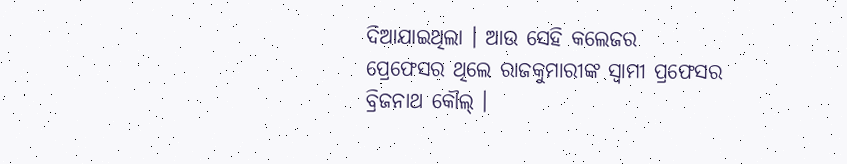ଦିଆଯାଇଥିଲା । ଆଉ ସେହି କଲେଜର ପ୍ରେଫେସର ଥିଲେ ରାଜକୁମାରୀଙ୍କ ସ୍ବାମୀ ପ୍ରଫେସର ବ୍ରିଜନାଥ କୌଲ୍ ।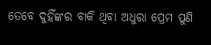ତେବେ ଦୁହିଁଙ୍କର ବାକି ଥିବା ଅଧୁରା ପ୍ରେମ ପୁଣି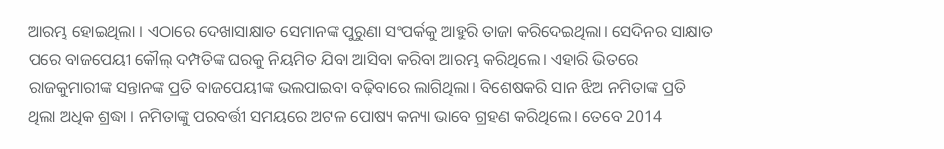ଆରମ୍ଭ ହୋଇଥିଲା । ଏଠାରେ ଦେଖାସାକ୍ଷାତ ସେମାନଙ୍କ ପୁରୁଣା ସଂପର୍କକୁ ଆହୁରି ତାଜା କରିଦେଇଥିଲା। ସେଦିନର ସାକ୍ଷାତ ପରେ ବାଜପେୟୀ କୌଲ୍ ଦମ୍ପତିଙ୍କ ଘରକୁ ନିୟମିତ ଯିବା ଆସିବା କରିବା ଆରମ୍ଭ କରିଥିଲେ। ଏହାରି ଭିତରେ ରାଜକୁମାରୀଙ୍କ ସନ୍ତାନଙ୍କ ପ୍ରତି ବାଜପେୟୀଙ୍କ ଭଲପାଇବା ବଢ଼ିବାରେ ଲାଗିଥିଲା। ବିଶେଷକରି ସାନ ଝିଅ ନମିତାଙ୍କ ପ୍ରତି ଥିଲା ଅଧିକ ଶ୍ରଦ୍ଧା । ନମିତାଙ୍କୁ ପରବର୍ତ୍ତୀ ସମୟରେ ଅଟଳ ପୋଷ୍ୟ କନ୍ୟା ଭାବେ ଗ୍ରହଣ କରିଥିଲେ। ତେବେ 2014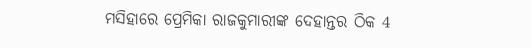ମସିହାରେ ପ୍ରେମିକା ରାଜକୁମାରୀଙ୍କ ଦେହାନ୍ତର ଠିକ 4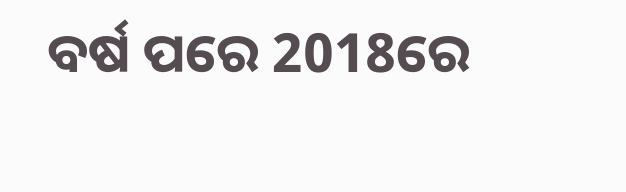ବର୍ଷ ପରେ 2018ରେ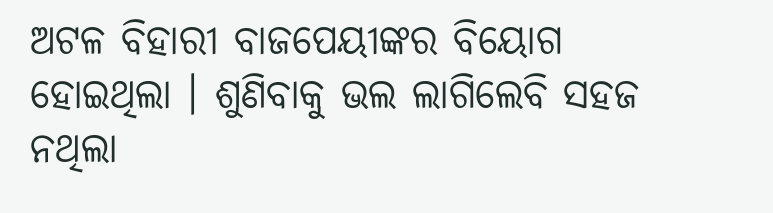ଅଟଳ ବିହାରୀ ବାଜପେୟୀଙ୍କର ବିୟୋଗ ହୋଇଥିଲା । ଶୁଣିବାକୁ ଭଲ ଲାଗିଲେବି ସହଜ ନଥିଲା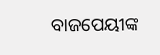ବାଜପେୟୀଙ୍କ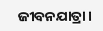ଜୀବନଯାତ୍ରା ।